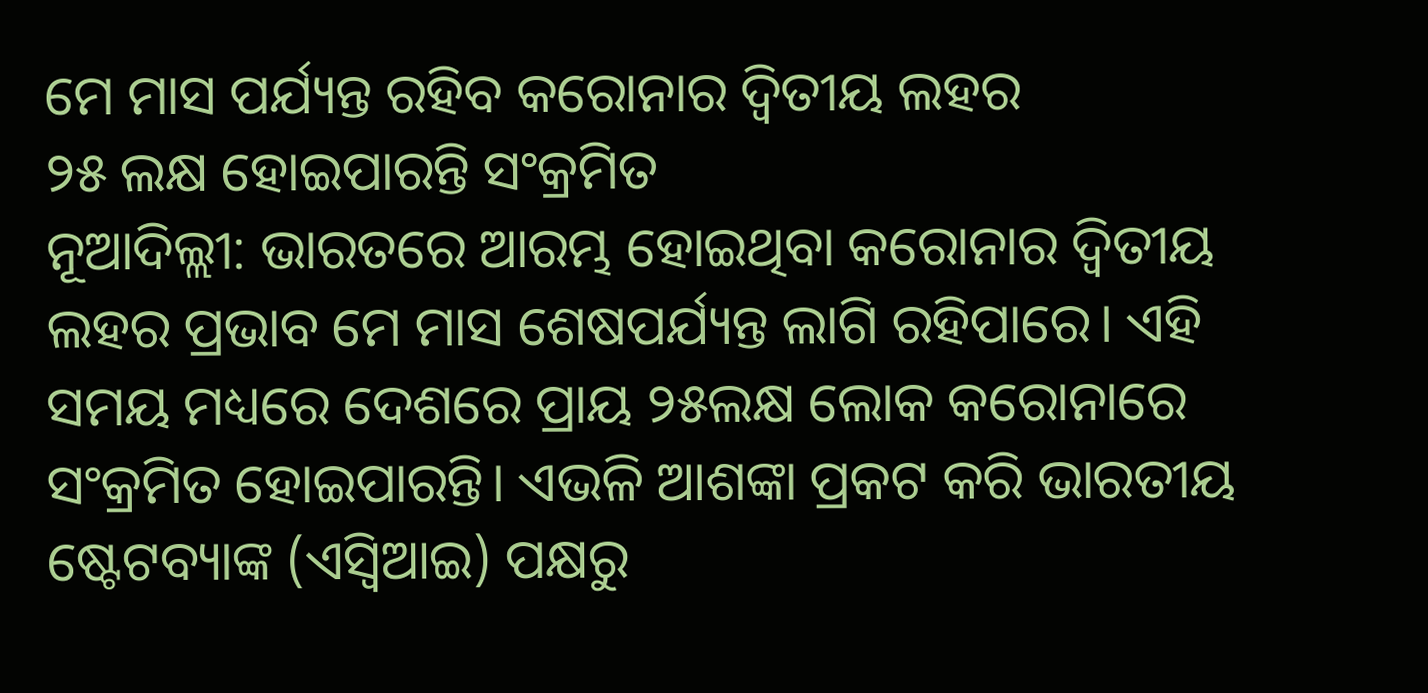ମେ ମାସ ପର୍ଯ୍ୟନ୍ତ ରହିବ କରୋନାର ଦ୍ୱିତୀୟ ଲହର
୨୫ ଲକ୍ଷ ହୋଇପାରନ୍ତି ସଂକ୍ରମିତ
ନୂଆଦିଲ୍ଲୀ: ଭାରତରେ ଆରମ୍ଭ ହୋଇଥିବା କରୋନାର ଦ୍ୱିତୀୟ ଲହର ପ୍ରଭାବ ମେ ମାସ ଶେଷପର୍ଯ୍ୟନ୍ତ ଲାଗି ରହିପାରେ। ଏହି ସମୟ ମଧ୍ୟରେ ଦେଶରେ ପ୍ରାୟ ୨୫ଲକ୍ଷ ଲୋକ କରୋନାରେ ସଂକ୍ରମିତ ହୋଇପାରନ୍ତି। ଏଭଳି ଆଶଙ୍କା ପ୍ରକଟ କରି ଭାରତୀୟ ଷ୍ଟେଟବ୍ୟାଙ୍କ (ଏସ୍ବିଆଇ) ପକ୍ଷରୁ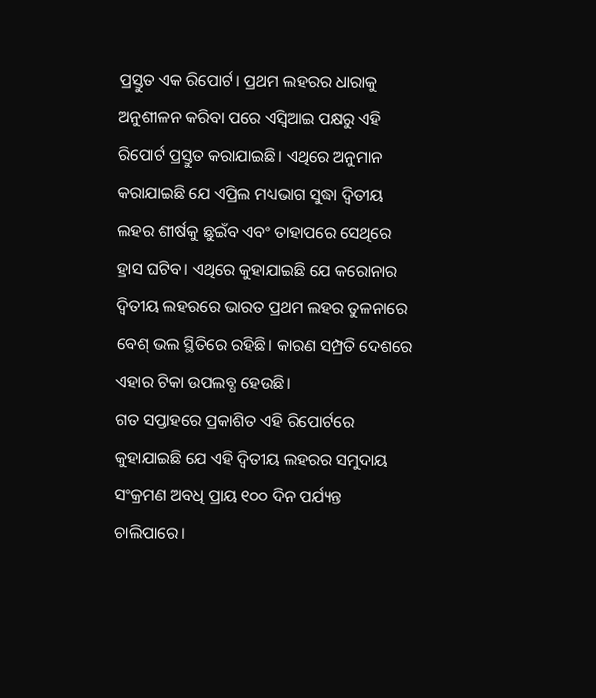ପ୍ରସ୍ତୁତ ଏକ ରିପୋର୍ଟ। ପ୍ରଥମ ଲହରର ଧାରାକୁ ଅନୁଶୀଳନ କରିବା ପରେ ଏସ୍ବିଆଇ ପକ୍ଷରୁ ଏହି ରିପୋର୍ଟ ପ୍ରସ୍ତୁତ କରାଯାଇଛି। ଏଥିରେ ଅନୁମାନ କରାଯାଇଛି ଯେ ଏପ୍ରିଲ ମଧ୍ୟଭାଗ ସୁଦ୍ଧା ଦ୍ୱିତୀୟ ଲହର ଶୀର୍ଷକୁ ଛୁଇଁବ ଏବଂ ତାହାପରେ ସେଥିରେ ହ୍ରାସ ଘଟିବ। ଏଥିରେ କୁହାଯାଇଛି ଯେ କରୋନାର ଦ୍ୱିତୀୟ ଲହରରେ ଭାରତ ପ୍ରଥମ ଲହର ତୁଳନାରେ ବେଶ୍ ଭଲ ସ୍ଥିତିରେ ରହିଛି। କାରଣ ସମ୍ପ୍ରତି ଦେଶରେ ଏହାର ଟିକା ଉପଲବ୍ଧ ହେଉଛି।
ଗତ ସପ୍ତାହରେ ପ୍ରକାଶିତ ଏହି ରିପୋର୍ଟରେ କୁହାଯାଇଛି ଯେ ଏହି ଦ୍ୱିତୀୟ ଲହରର ସମୁଦାୟ ସଂକ୍ରମଣ ଅବଧି ପ୍ରାୟ ୧୦୦ ଦିନ ପର୍ଯ୍ୟନ୍ତ ଚାଲିପାରେ।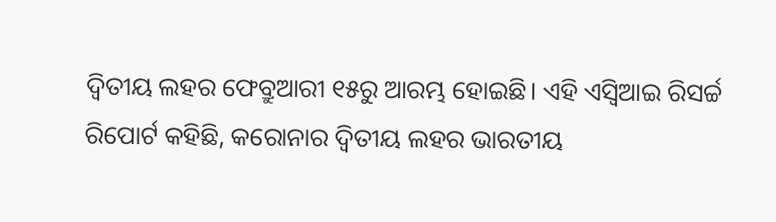ଦ୍ୱିତୀୟ ଲହର ଫେବ୍ରୁଆରୀ ୧୫ରୁ ଆରମ୍ଭ ହୋଇଛି। ଏହି ଏସ୍ବିଆଇ ରିସର୍ଚ୍ଚ ରିପୋର୍ଟ କହିଛି, କରୋନାର ଦ୍ୱିତୀୟ ଲହର ଭାରତୀୟ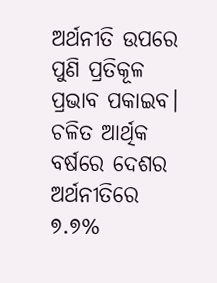ଅର୍ଥନୀତି ଉପରେ ପୁଣି ପ୍ରତିକୂଳ ପ୍ରଭାବ ପକାଇବ। ଚଳିତ ଆର୍ଥିକ ବର୍ଷରେ ଦେଶର ଅର୍ଥନୀତିରେ ୭.୭%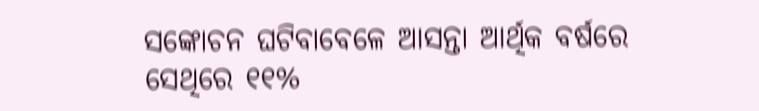ସଙ୍କୋଚନ ଘଟିବାବେଳେ ଆସନ୍ତା ଆର୍ଥିକ ବର୍ଷରେ ସେଥିରେ ୧୧%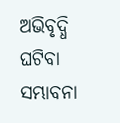ଅଭିବୃଦ୍ଧି ଘଟିବା ସମ୍ଭାବନା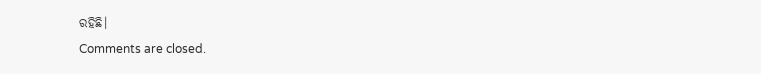ରହିଛି।
Comments are closed.